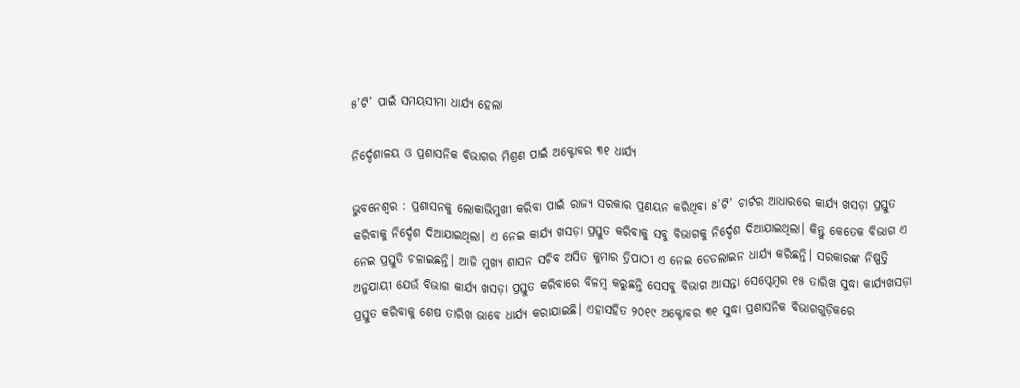୫’ଟି’ ପାଇଁ ସମୟସୀମା ଧାର୍ଯ୍ୟ ହେଲା

ନିର୍ଦ୍ଦେଶାଳୟ ଓ ପ୍ରଶାସନିକ ବିଭାଗର ମିଶ୍ରଣ ପାଇଁ ଅକ୍ଟୋବର ୩୧ ଧାର୍ଯ୍ୟ

ଭୁବନେଶ୍ବର : ପ୍ରଶାସନକୁ ଲୋକାଭିମୁଖୀ କରିବା ପାଇଁ ରାଜ୍ୟ ସରକାର ପ୍ରଣୟନ କରିଥିବା ୫’ଟି’ ଚାର୍ଟର ଆଧାରରେ କାର୍ଯ୍ୟ ଖସଡ଼ା ପ୍ରସ୍ତୁତ କରିବାକୁ ନିର୍ଦ୍ଦେଶ ଦିଆଯାଇଥିଲା। ଏ ନେଇ କାର୍ଯ୍ୟ ଖସଡ଼ା ପ୍ରସ୍ତୁତ କରିବାକୁ ସବୁ ବିଭାଗକୁ ନିର୍ଦ୍ଦେଶ ଦିଆଯାଇଥିଲା। କିନ୍ତୁ କେତେକ ବିଭାଗ ଏ ନେଇ ପ୍ରସ୍ତୁତି ଚଳାଇଛନ୍ତି। ଆଜି ମୁଖ୍ୟ ଶାସନ ସଚିବ ଅସିତ କୁମାର ତ୍ରିପାଠୀ ଏ ନେଇ ଡେଡଲାଇନ ଧାର୍ଯ୍ୟ କରିଛନ୍ତି। ସରକାରଙ୍କ ନିଷ୍ପତ୍ତି ଅନୁଯାୟୀ ଯେଉଁ ବିଭାଗ କାର୍ଯ୍ୟ ଖସଡ଼ା ପ୍ରସ୍ତୁତ କରିବାରେ ବିଳମ୍ବ କରୁଛନ୍ତି ସେସବୁ ବିଭାଗ ଆସନ୍ତା ସେପ୍ଟେମ୍ବର ୧୫ ତାରିଖ ସୁଦ୍ଧା କାର୍ଯ୍ୟଖସଡ଼ା ପ୍ରସ୍ତୁତ କରିବାକୁ ଶେଷ ତାରିଖ ଭାବେ ଧାର୍ଯ୍ୟ କରାଯାଇଛି। ଏହାସହିତ ୨୦୧୯ ଅକ୍ଟୋବର ୩୧ ସୁଦ୍ଧା ପ୍ରଶାସନିକ ବିଭାଗଗୁଡ଼ିକରେ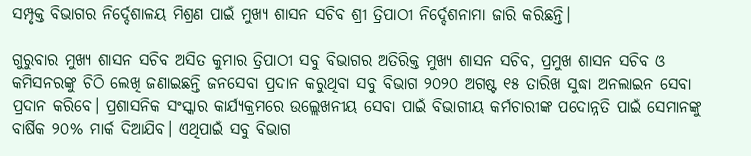ସମ୍ପୃକ୍ତ ବିଭାଗର ନିର୍ଦ୍ଦେଶାଳୟ ମିଶ୍ରଣ ପାଇଁ ମୁଖ୍ୟ ଶାସନ ସଚିବ ଶ୍ରୀ ତ୍ରିପାଠୀ ନିର୍ଦ୍ଦେଶନାମା ଜାରି କରିଛନ୍ତି।

ଗୁରୁବାର ମୁଖ୍ୟ ଶାସନ ସଚିବ ଅସିତ କୁମାର ତ୍ରିପାଠୀ ସବୁ ବିଭାଗର ଅତିରିକ୍ତ ମୁଖ୍ୟ ଶାସନ ସଚିବ, ପ୍ରମୁଖ ଶାସନ ସଚିବ ଓ କମିସନରଙ୍କୁ ଚିଠି ଲେଖି ଜଣାଇଛନ୍ତି ଜନସେବା ପ୍ରଦାନ କରୁଥିବା ସବୁ ବିଭାଗ ୨୦୨୦ ଅଗଷ୍ଟ ୧୫ ତାରିଖ ସୁଦ୍ଧା ଅନଲାଇନ ସେବା ପ୍ରଦାନ କରିବେ। ପ୍ରଶାସନିକ ସଂସ୍କାର କାର୍ଯ୍ୟକ୍ରମରେ ଉଲ୍ଲେଖନୀୟ ସେବା ପାଇଁ ବିଭାଗୀୟ କର୍ମଚାରୀଙ୍କ ପଦୋନ୍ନତି ପାଇଁ ସେମାନଙ୍କୁ ବାର୍ଷିକ ୨୦% ମାର୍କ ଦିଆଯିବ। ଏଥିପାଇଁ ସବୁ ବିଭାଗ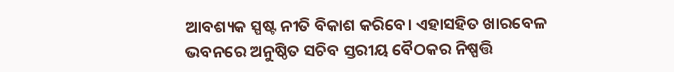ଆବଶ୍ୟକ ସ୍ପଷ୍ଟ ନୀତି ବିକାଶ କରିବେ। ଏହାସହିତ ଖାରବେଳ ଭବନରେ ଅନୁଷ୍ଠିତ ସଚିବ ସ୍ତରୀୟ ବୈଠକର ନିଷ୍ପତ୍ତି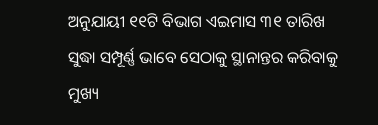ଅନୁଯାୟୀ ୧୧ଟି ବିଭାଗ ଏଇମାସ ୩୧ ତାରିଖ ସୁଦ୍ଧା ସମ୍ପୂର୍ଣ୍ଣ ଭାବେ ସେଠାକୁ ସ୍ଥାନାନ୍ତର କରିବାକୁ ମୁଖ୍ୟ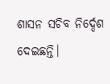ଶାସନ ସଚିବ ନିର୍ଦ୍ଦେଶ ଦେଇଛନ୍ତି।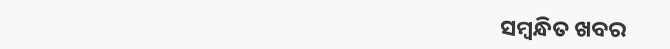ସମ୍ବନ୍ଧିତ ଖବର